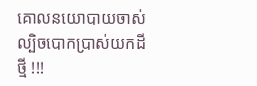គោលនយោបាយចាស់ ល្បិចបោកប្រាស់យកដីថ្មី !!!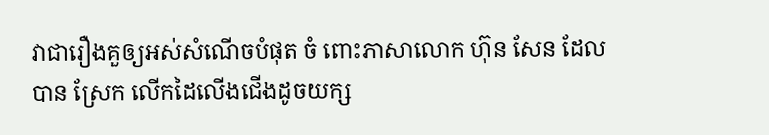វាជារឿងគួឲ្យអស់សំណើចបំផុត ចំ ពោះភាសាលោក ហ៊ុន សែន ដែលបាន ស្រែក លើកដៃលើងជើងដូចយក្ស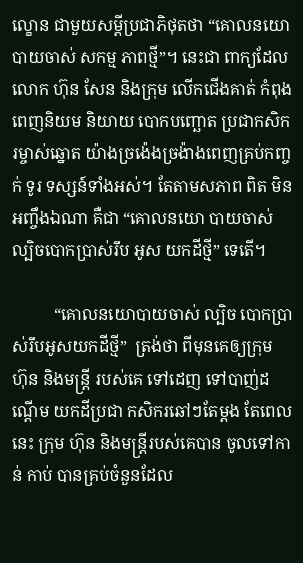ល្ខោន ជាមួយសម្តីប្រជាភិថុតថា “គោលនយោ បាយចាស់ សកម្ម ភាពថ្មី”។ នេះជា ពាក្យដែលលោក ហ៊ុន សែន និងក្រុម លើកជើងគាត់ កំពុងពេញនិយម និយាយ បោកបញ្ឆោត ប្រជាកសិករម្ចាស់ឆ្នោត យ៉ាងច្រង៉េងច្រង៉ាងពេញគ្រប់កញ្ចក់ ទូរ ទស្សន៍ទាំងអស់។ តែតាមសភាព ពិត មិនអញ្ចឹងឯណា គឺជា “គោលនយោ បាយចាស់ ល្បិចបោកប្រាស់រឹប អូស យកដីថ្មី” ទេតើ។

          “គោលនយោបាយចាស់ ល្បិច បោកប្រាស់រឹបអូសយកដីថ្មី”  ត្រង់ថា ពីមុនគេឲ្យក្រុម ហ៊ុន និងមន្រ្តី របស់គេ ទៅដេញ ទៅបាញ់ដណ្តើម យកដីប្រជា កសិករឆៅៗតែម្តង តែពេល នេះ ក្រុម ហ៊ុន និងមន្រ្តីរបស់គេបាន ចូលទៅកាន់ កាប់ បានគ្រប់ចំនួនដែល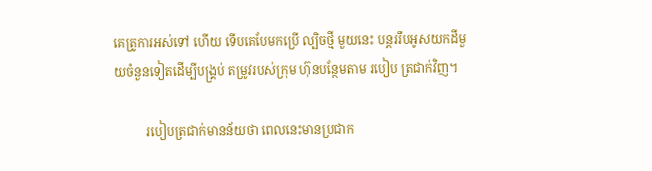គេត្រូការអស់ទៅ ហើយ ទើបគេបែមកប្រើ ល្បិចថ្មី មួយនេះ បន្តររឹបអូសយកដីមួយចំនួនទៀតដើម្បីបង្រ្គប់ តម្រូវរបស់ក្រុម ហ៊ុនបន្ថែមតាម របៀប ត្រជាក់វិញ។

          របៀបត្រជាក់មានន័យថា ពេលនេះមានប្រជាក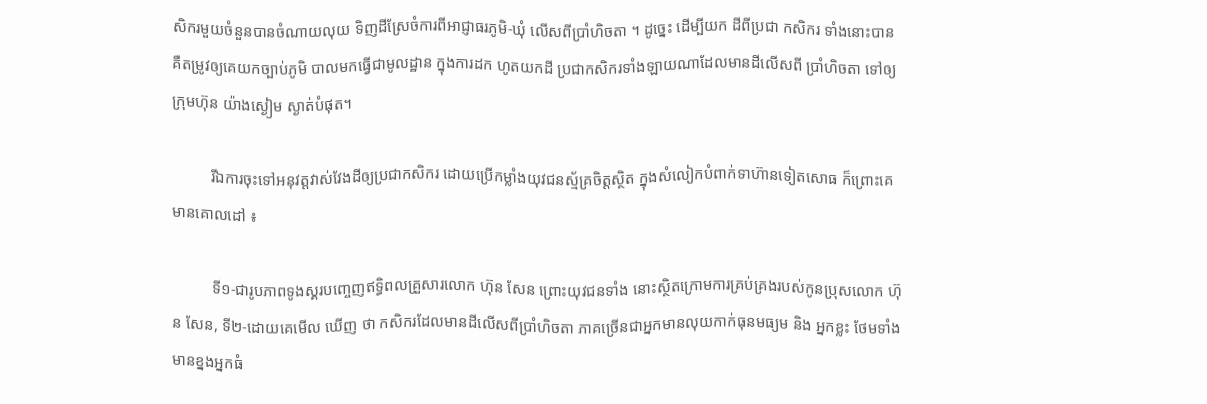សិករមួយចំនួនបានចំណាយលុយ ទិញដីស្រែចំការពីអាជ្ញាធរភូមិ-ឃុំ លើសពីប្រាំហិចតា ។ ដូច្នេះ ដើម្បីយក ដីពីប្រជា កសិករ ទាំងនោះបាន គឺតម្រូវឲ្យគេយកច្បាប់ភូមិ បាលមកធ្វើជាមូលដ្ឋាន ក្នុងការដក ហូតយកដី ប្រជាកសិករទាំងឡាយណាដែលមានដីលើសពី ប្រាំហិចតា ទៅឲ្យក្រុមហ៊ុន យ៉ាងស្ងៀម ស្ងាត់បំផុត។

          រីឯការចុះទៅអនុវត្តវាស់វែងដីឲ្យប្រជាកសិករ ដោយប្រើកម្លាំងយុវជនស្ម័គ្រចិត្តស្ថិត ក្នុងសំលៀកបំពាក់ទាហ៊ានទៀតសោធ ក៏ព្រោះគេមានគោលដៅ ៖

          ទី១-ជារូបភាពទូងស្គរបញ្ចេញឥទ្ធិពលគ្រួសារលោក ហ៊ុន សែន ព្រោះយុវជនទាំង នោះស្ថិតក្រោមការគ្រប់គ្រងរបស់កូនប្រុសលោក ហ៊ុន សែន, ទី២-ដោយគេមើល ឃើញ ថា កសិករដែលមានដីលើសពីប្រាំហិចតា ភាគច្រើនជាអ្នកមានលុយកាក់ធុនមធ្យម និង អ្នកខ្លះ ថែមទាំងមានខ្នងអ្នកធំ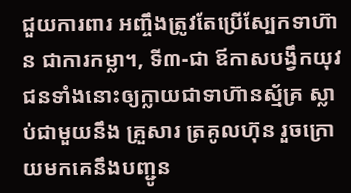ជួយការពារ អញ្ចឹងត្រូវតែប្រើស្បែកទាហ៊ាន ជាការកម្លា។, ទី៣-ជា ឪកាសបង្វឹកយុវជនទាំងនោះឲ្យក្លាយជាទាហ៊ានស្ម័គ្រ ស្លាប់ជាមួយនឹង គ្រួសារ ត្រគូលហ៊ុន រួចក្រោយមកគេនឹងបញ្ជូន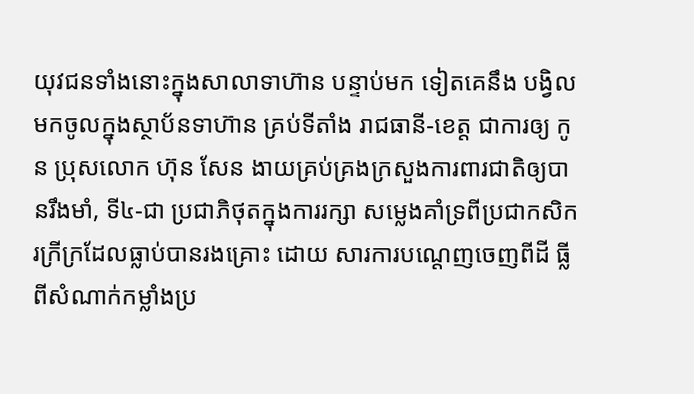យុវជនទាំងនោះក្នុងសាលាទាហ៊ាន បន្ទាប់មក ទៀតគេនឹង បង្វិលមកចូលក្នុងស្ថាប័នទាហ៊ាន គ្រប់ទីតាំង រាជធានី-ខេត្ត ជាការឲ្យ កូន ប្រុសលោក ហ៊ុន សែន ងាយគ្រប់គ្រងក្រសួងការពារជាតិឲ្យបានរឹងមាំ, ទី៤-ជា ប្រជាភិថុតក្នុងការរក្សា សម្លេងគាំទ្រពីប្រជាកសិករក្រីក្រដែលធ្លាប់បានរងគ្រោះ ដោយ សារការបណ្តេញចេញពីដី ធ្លី ពីសំណាក់កម្លាំងប្រ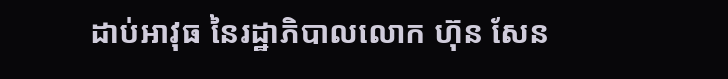ដាប់អាវុធ នៃរដ្ឋាភិបាលលោក ហ៊ុន សែន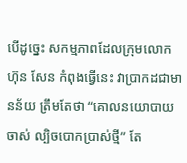បើដូច្នេះ សកម្មភាពដែលក្រុមលោក ហ៊ុន សែន កំពុងធ្វើនេះ វាប្រាកដជាមានន័យ ត្រឹមតែថា “គោលនយោបាយចាស់ ល្បិចបោកប្រាស់ថ្មី” តែ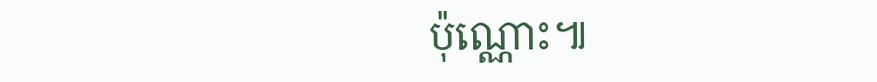ប៉ុណ្ណោះ៕